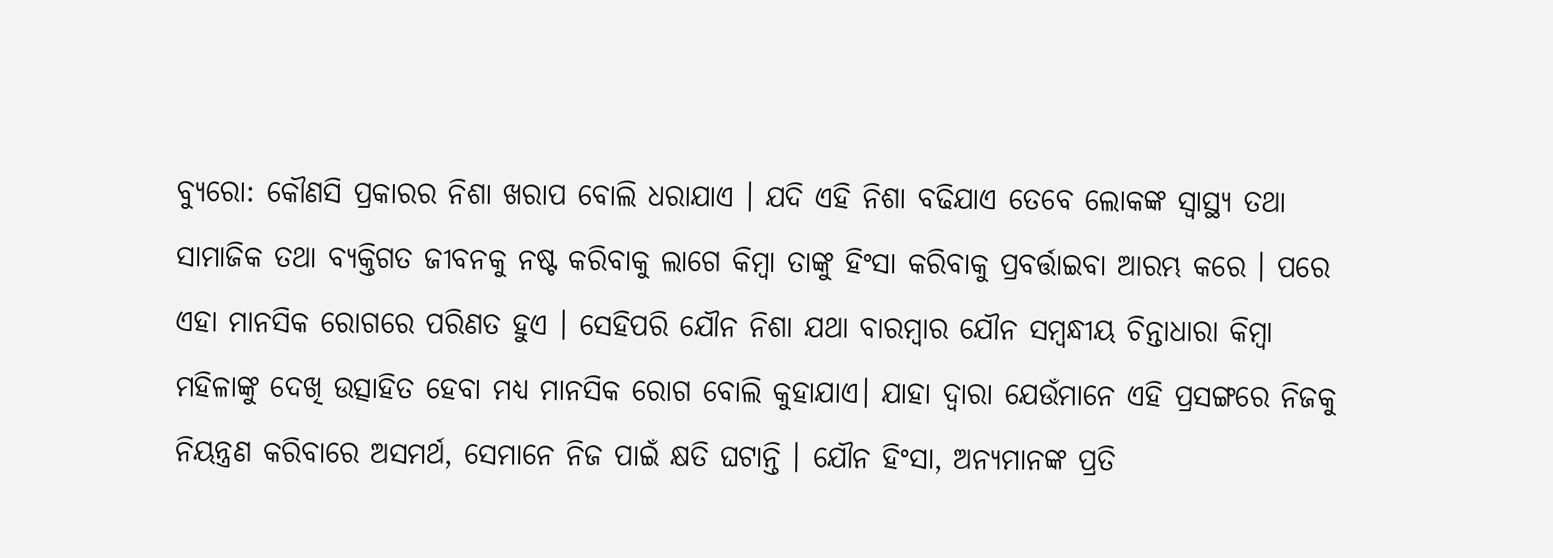ବ୍ୟୁରୋ: କୌଣସି ପ୍ରକାରର ନିଶା ଖରାପ ବୋଲି ଧରାଯାଏ । ଯଦି ଏହି ନିଶା ବଢିଯାଏ ତେବେ ଲୋକଙ୍କ ସ୍ୱାସ୍ଥ୍ୟ ତଥା ସାମାଜିକ ତଥା ବ୍ୟକ୍ତିଗତ ଜୀବନକୁ ନଷ୍ଟ କରିବାକୁ ଲାଗେ କିମ୍ବା ତାଙ୍କୁ ହିଂସା କରିବାକୁ ପ୍ରବର୍ତ୍ତାଇବା ଆରମ୍ଭ କରେ । ପରେ ଏହା ମାନସିକ ରୋଗରେ ପରିଣତ ହୁଏ । ସେହିପରି ଯୌନ ନିଶା ଯଥା ବାରମ୍ବାର ଯୌନ ସମ୍ବନ୍ଧୀୟ ଚିନ୍ତାଧାରା କିମ୍ବା ମହିଳାଙ୍କୁ ଦେଖି ଉତ୍ସାହିତ ହେବା ମଧ୍ୟ ମାନସିକ ରୋଗ ବୋଲି କୁହାଯାଏ। ଯାହା ଦ୍ୱାରା ଯେଉଁମାନେ ଏହି ପ୍ରସଙ୍ଗରେ ନିଜକୁ ନିୟନ୍ତ୍ରଣ କରିବାରେ ଅସମର୍ଥ, ସେମାନେ ନିଜ ପାଇଁ କ୍ଷତି ଘଟାନ୍ତି । ଯୌନ ହିଂସା, ଅନ୍ୟମାନଙ୍କ ପ୍ରତି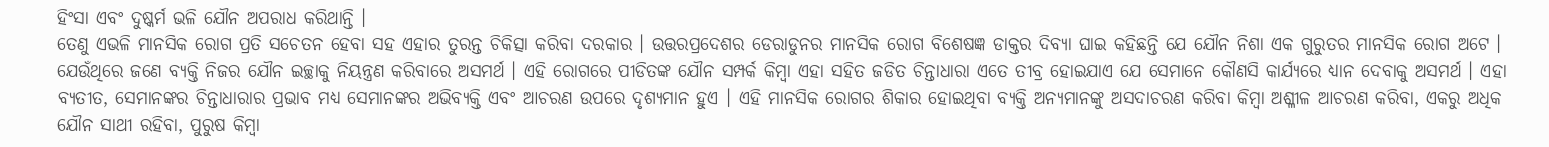ହିଂସା ଏବଂ ଦୁଷ୍କର୍ମ ଭଳି ଯୌନ ଅପରାଧ କରିଥାନ୍ତି ।
ତେଣୁ ଏଭଳି ମାନସିକ ରୋଗ ପ୍ରତି ସଚେତନ ହେବା ସହ ଏହାର ତୁରନ୍ତ ଚିକିତ୍ସା କରିବା ଦରକାର । ଉତ୍ତରପ୍ରଦେଶର ଡେରାଡୁନର ମାନସିକ ରୋଗ ବିଶେଷଜ୍ଞ ଡାକ୍ତର ଦିବ୍ୟା ଘାଇ କହିଛନ୍ତି ଯେ ଯୌନ ନିଶା ଏକ ଗୁରୁତର ମାନସିକ ରୋଗ ଅଟେ । ଯେଉଁଥିରେ ଜଣେ ବ୍ୟକ୍ତି ନିଜର ଯୌନ ଇଚ୍ଛାକୁ ନିୟନ୍ତ୍ରଣ କରିବାରେ ଅସମର୍ଥ । ଏହି ରୋଗରେ ପୀଡିତଙ୍କ ଯୌନ ସମ୍ପର୍କ କିମ୍ବା ଏହା ସହିତ ଜଡିତ ଚିନ୍ତାଧାରା ଏତେ ତୀବ୍ର ହୋଇଯାଏ ଯେ ସେମାନେ କୌଣସି କାର୍ଯ୍ୟରେ ଧ୍ୟାନ ଦେବାକୁ ଅସମର୍ଥ । ଏହା ବ୍ୟତୀତ, ସେମାନଙ୍କର ଚିନ୍ତାଧାରାର ପ୍ରଭାବ ମଧ୍ୟ ସେମାନଙ୍କର ଅଭିବ୍ୟକ୍ତି ଏବଂ ଆଚରଣ ଉପରେ ଦୃଶ୍ୟମାନ ହୁଏ । ଏହି ମାନସିକ ରୋଗର ଶିକାର ହୋଇଥିବା ବ୍ୟକ୍ତି ଅନ୍ୟମାନଙ୍କୁ ଅସଦାଚରଣ କରିବା କିମ୍ବା ଅଶ୍ଳୀଳ ଆଚରଣ କରିବା, ଏକରୁ ଅଧିକ ଯୌନ ସାଥୀ ରହିବା, ପୁରୁଷ କିମ୍ବା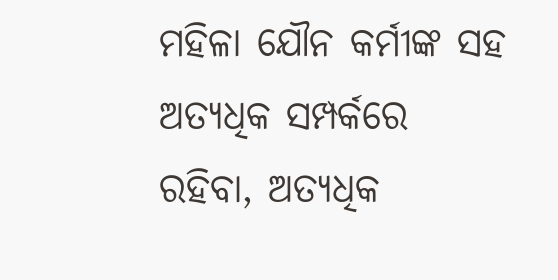ମହିଳା ଯୌନ କର୍ମୀଙ୍କ ସହ ଅତ୍ୟଧିକ ସମ୍ପର୍କରେ ରହିବା, ଅତ୍ୟଧିକ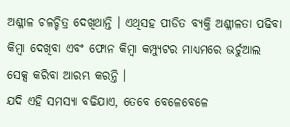ଅଶ୍ଳୀଳ ଚଳଚ୍ଚିତ୍ର ଦେଖିଥାନ୍ତି । ଏଥିସହ ପୀଡିତ ବ୍ୟକ୍ତି ଅଶ୍ଳୀଳତା ପଢିବା କିମ୍ବା ଦେଖିବା ଏବଂ ଫୋନ କିମ୍ବା କମ୍ପ୍ୟୁଟର ମାଧ୍ୟମରେ ଭର୍ଚୁଆଲ ସେକ୍ସ କରିବା ଆରମ୍ଭ କରନ୍ତି ।
ଯଦି ଏହି ସମସ୍ୟା ବଢିଯାଏ, ତେବେ ବେଳେବେଳେ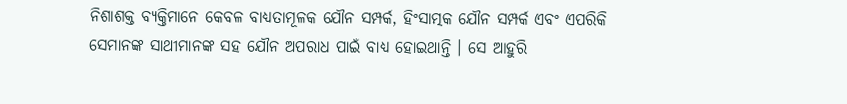ନିଶାଶକ୍ତ ବ୍ୟକ୍ତିମାନେ କେବଳ ବାଧ୍ୟତାମୂଳକ ଯୌନ ସମ୍ପର୍କ, ହିଂସାତ୍ମକ ଯୌନ ସମ୍ପର୍କ ଏବଂ ଏପରିକି ସେମାନଙ୍କ ସାଥୀମାନଙ୍କ ସହ ଯୌନ ଅପରାଧ ପାଇଁ ବାଧ୍ୟ ହୋଇଥାନ୍ତି । ସେ ଆହୁରି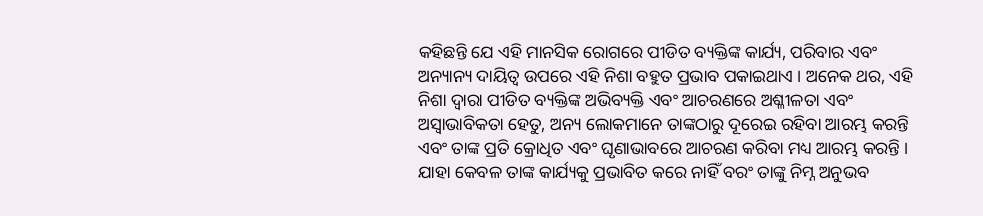କହିଛନ୍ତି ଯେ ଏହି ମାନସିକ ରୋଗରେ ପୀଡିତ ବ୍ୟକ୍ତିଙ୍କ କାର୍ଯ୍ୟ, ପରିବାର ଏବଂ ଅନ୍ୟାନ୍ୟ ଦାୟିତ୍ୱ ଉପରେ ଏହି ନିଶା ବହୁତ ପ୍ରଭାବ ପକାଇଥାଏ । ଅନେକ ଥର, ଏହି ନିଶା ଦ୍ୱାରା ପୀଡିତ ବ୍ୟକ୍ତିଙ୍କ ଅଭିବ୍ୟକ୍ତି ଏବଂ ଆଚରଣରେ ଅଶ୍ଳୀଳତା ଏବଂ ଅସ୍ୱାଭାବିକତା ହେତୁ, ଅନ୍ୟ ଲୋକମାନେ ତାଙ୍କଠାରୁ ଦୂରେଇ ରହିବା ଆରମ୍ଭ କରନ୍ତି ଏବଂ ତାଙ୍କ ପ୍ରତି କ୍ରୋଧିତ ଏବଂ ଘୃଣାଭାବରେ ଆଚରଣ କରିବା ମଧ୍ୟ ଆରମ୍ଭ କରନ୍ତି । ଯାହା କେବଳ ତାଙ୍କ କାର୍ଯ୍ୟକୁ ପ୍ରଭାବିତ କରେ ନାହିଁ ବରଂ ତାଙ୍କୁ ନିମ୍ନ ଅନୁଭବ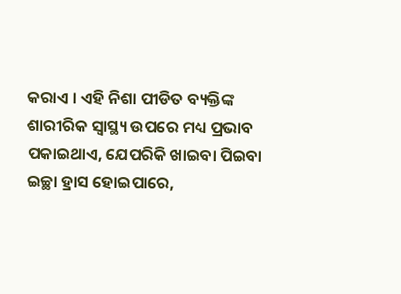କରାଏ । ଏହି ନିଶା ପୀଡିତ ବ୍ୟକ୍ତିଙ୍କ ଶାରୀରିକ ସ୍ୱାସ୍ଥ୍ୟ ଉପରେ ମଧ୍ୟ ପ୍ରଭାବ ପକାଇଥାଏ, ଯେପରିକି ଖାଇବା ପିଇବା ଇଚ୍ଛା ହ୍ରାସ ହୋଇପାରେ,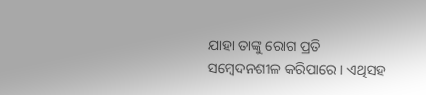ଯାହା ତାଙ୍କୁ ରୋଗ ପ୍ରତି ସମ୍ବେଦନଶୀଳ କରିପାରେ । ଏଥିସହ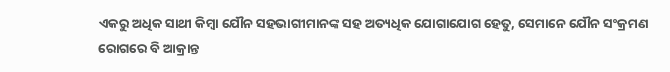ଏକରୁ ଅଧିକ ସାଥୀ କିମ୍ବା ଯୌନ ସହଭାଗୀମାନଙ୍କ ସହ ଅତ୍ୟଧିକ ଯୋଗାଯୋଗ ହେତୁ, ସେମାନେ ଯୌନ ସଂକ୍ରମଣ ରୋଗରେ ବି ଆକ୍ରାନ୍ତ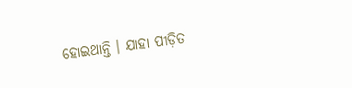ହୋଇଥାନ୍ତି । ଯାହା ପୀଡ଼ିତ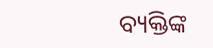ବ୍ୟକ୍ତିଙ୍କ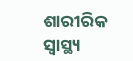ଶାରୀରିକ ସ୍ୱାସ୍ଥ୍ୟ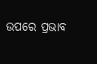ଉପରେ ପ୍ରଭାବ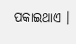ପକାଇଥାଏ ।